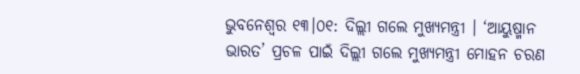ଭୁବନେଶ୍ୱର ୧୩।୦୧: ଦିଲ୍ଲୀ ଗଲେ ମୁଖ୍ୟମନ୍ତ୍ରୀ । ‘ଆୟୁଷ୍ମାନ ଭାରତ’ ପ୍ରଚଳ ପାଇଁ ଦିଲ୍ଲୀ ଗଲେ ମୁଖ୍ୟମନ୍ତ୍ରୀ ମୋହନ ଚରଣ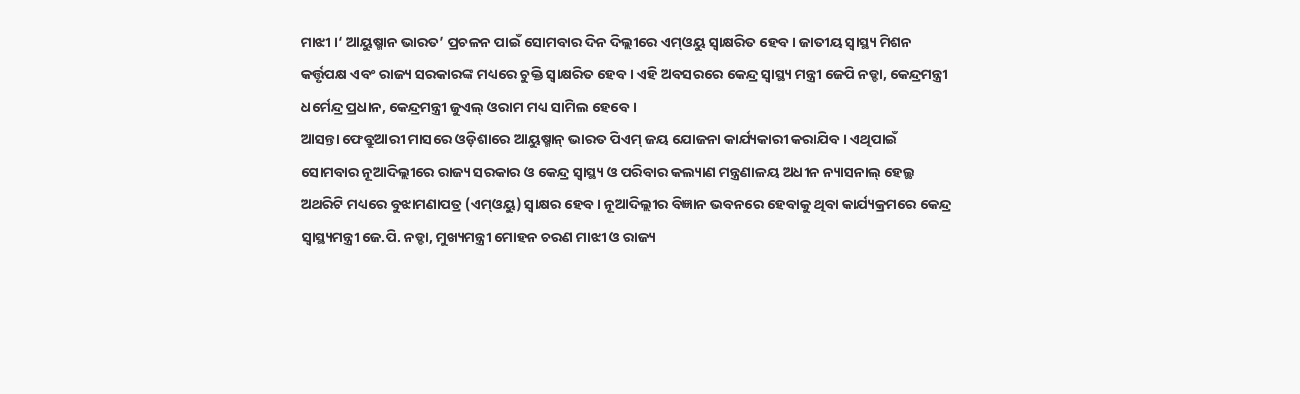ମାଝୀ ।‘ ଆୟୁଷ୍ମାନ ଭାରତ’ ପ୍ରଚଳନ ପାଇଁ ସୋମବାର ଦିନ ଦିଲ୍ଲୀରେ ଏମ୍ଓୟୁ ସ୍ୱାକ୍ଷରିତ ହେବ। ଜାତୀୟ ସ୍ୱାସ୍ଥ୍ୟ ମିଶନ କର୍ତ୍ତୃପକ୍ଷ ଏବଂ ରାଜ୍ୟ ସରକାରଙ୍କ ମଧ୍ୟରେ ଚୁକ୍ତି ସ୍ୱାକ୍ଷରିତ ହେବ । ଏହି ଅବସରରେ କେନ୍ଦ୍ର ସ୍ୱାସ୍ଥ୍ୟ ମନ୍ତ୍ରୀ ଜେପି ନଡ୍ଡା, କେନ୍ଦ୍ରମନ୍ତ୍ରୀ ଧର୍ମେନ୍ଦ୍ର ପ୍ରଧାନ, କେନ୍ଦ୍ରମନ୍ତ୍ରୀ ଜୁଏଲ୍ ଓରାମ ମଧ୍ୟ ସାମିଲ ହେବେ ।
ଆସନ୍ତା ଫେବ୍ରୁଆରୀ ମାସରେ ଓଡ଼ିଶାରେ ଆୟୁଷ୍ମାନ୍ ଭାରତ ପିଏମ୍ ଜୟ ଯୋଜନା କାର୍ଯ୍ୟକାରୀ କରାଯିବ । ଏଥିପାଇଁ ସୋମବାର ନୂଆଦିଲ୍ଲୀରେ ରାଜ୍ୟ ସରକାର ଓ କେନ୍ଦ୍ର ସ୍ୱାସ୍ଥ୍ୟ ଓ ପରିବାର କଲ୍ୟାଣ ମନ୍ତ୍ରଣାଳୟ ଅଧୀନ ନ୍ୟାସନାଲ୍ ହେଲ୍ଥ ଅଥରିଟି ମଧ୍ୟରେ ବୁଝାମଣାପତ୍ର (ଏମ୍ଓୟୁ) ସ୍ୱାକ୍ଷର ହେବ । ନୂଆଦିଲ୍ଲୀର ବିଜ୍ଞାନ ଭବନରେ ହେବାକୁ ଥିବା କାର୍ଯ୍ୟକ୍ରମରେ କେନ୍ଦ୍ର ସ୍ୱାସ୍ଥ୍ୟମନ୍ତ୍ରୀ ଜେ.ପି. ନଡ୍ଡା, ମୁଖ୍ୟମନ୍ତ୍ରୀ ମୋହନ ଚରଣ ମାଝୀ ଓ ରାଜ୍ୟ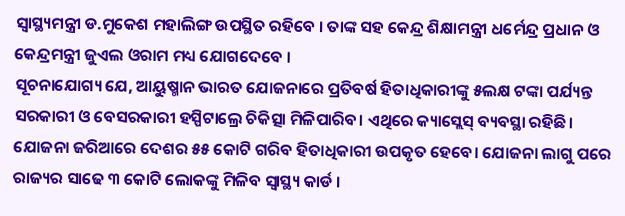ସ୍ୱାସ୍ଥ୍ୟମନ୍ତ୍ରୀ ଡ.ମୁକେଶ ମହାଲିଙ୍ଗ ଉପସ୍ଥିତ ରହିବେ । ତାଙ୍କ ସହ କେନ୍ଦ୍ର ଶିକ୍ଷାମନ୍ତ୍ରୀ ଧର୍ମେନ୍ଦ୍ର ପ୍ରଧାନ ଓ କେନ୍ଦ୍ରମନ୍ତ୍ରୀ ଜୁଏଲ ଓରାମ ମଧ୍ୟ ଯୋଗଦେବେ ।
ସୂଚନାଯୋଗ୍ୟ ଯେ, ଆୟୁଷ୍ମାନ ଭାରତ ଯୋଜନାରେ ପ୍ରତିବର୍ଷ ହିତାଧିକାରୀଙ୍କୁ ୫ଲକ୍ଷ ଟଙ୍କା ପର୍ଯ୍ୟନ୍ତ ସରକାରୀ ଓ ବେସରକାରୀ ହସ୍ପିଟାଲ୍ରେ ଚିକିତ୍ସା ମିଳିପାରିବ। ଏଥିରେ କ୍ୟାସ୍ଲେସ୍ ବ୍ୟବସ୍ଥା ରହିଛି। ଯୋଜନା ଜରିଆରେ ଦେଶର ୫୫ କୋଟି ଗରିବ ହିତାଧିକାରୀ ଉପକୃତ ହେବେ। ଯୋଜନା ଲାଗୁ ପରେ ରାଜ୍ୟର ସାଢେ ୩ କୋଟି ଲୋକଙ୍କୁ ମିଳିବ ସ୍ୱାସ୍ଥ୍ୟ କାର୍ଡ ।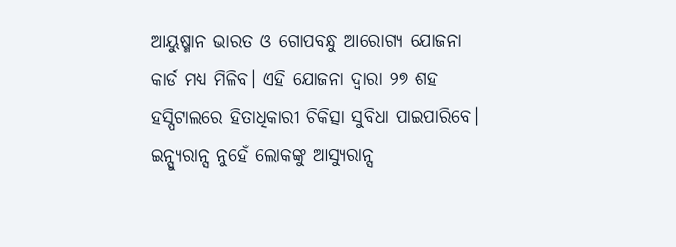ଆୟୁଷ୍ମାନ ଭାରତ ଓ ଗୋପବନ୍ଧୁ ଆରୋଗ୍ୟ ଯୋଜନା କାର୍ଡ ମଧ୍ୟ ମିଳିବ। ଏହି ଯୋଜନା ଦ୍ୱାରା ୨୭ ଶହ ହସ୍ପିଟାଲରେ ହିତାଧିକାରୀ ଚିକିତ୍ସା ସୁବିଧା ପାଇପାରିବେ। ଇନ୍ସ୍ୟୁରାନ୍ସ ନୁହେଁ ଲୋକଙ୍କୁ ଆସ୍ୟୁରାନ୍ସ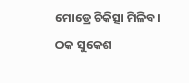ମୋଡ୍ରେ ଚିକିତ୍ସା ମିଳିବ।
ଠକ ସୁକେଶ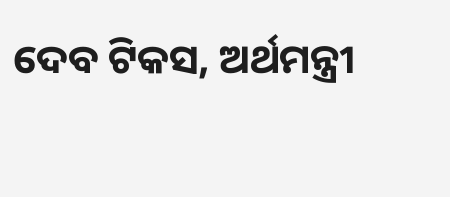ଦେବ ଟିକସ, ଅର୍ଥମନ୍ତ୍ରୀ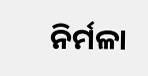ନିର୍ମଳା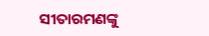ସୀତାରମଣଙ୍କୁ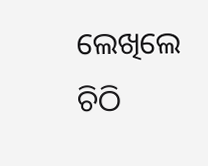ଲେଖିଲେ ଚିଠି